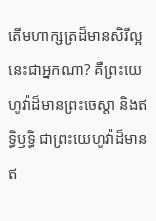តើមហាក្សត្រដ៏មានសិរីល្អនេះជាអ្នកណា? គឺព្រះយេហូវ៉ាដ៏មានព្រះចេស្តា និងឥទ្ធិឫទ្ធិ ជាព្រះយេហូវ៉ាដ៏មានឥ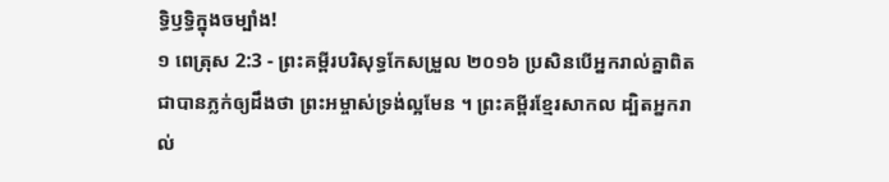ទ្ធិឫទ្ធិក្នុងចម្បាំង!
១ ពេត្រុស 2:3 - ព្រះគម្ពីរបរិសុទ្ធកែសម្រួល ២០១៦ ប្រសិនបើអ្នករាល់គ្នាពិតជាបានភ្លក់ឲ្យដឹងថា ព្រះអម្ចាស់ទ្រង់ល្អមែន ។ ព្រះគម្ពីរខ្មែរសាកល ដ្បិតអ្នករាល់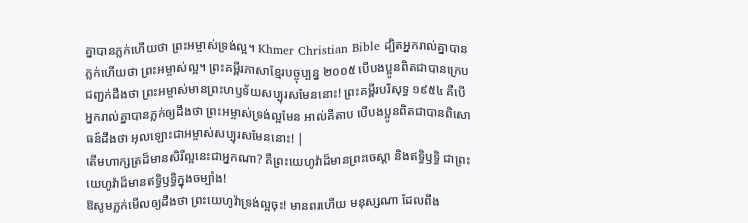គ្នាបានភ្លក់ហើយថា ព្រះអម្ចាស់ទ្រង់ល្អ។ Khmer Christian Bible ដ្បិតអ្នករាល់គ្នាបានភ្លក់ហើយថា ព្រះអម្ចាស់ល្អ។ ព្រះគម្ពីរភាសាខ្មែរបច្ចុប្បន្ន ២០០៥ បើបងប្អូនពិតជាបានក្រេបជញ្ជក់ដឹងថា ព្រះអម្ចាស់មានព្រះហឫទ័យសប្បុរសមែននោះ! ព្រះគម្ពីរបរិសុទ្ធ ១៩៥៤ គឺបើអ្នករាល់គ្នាបានភ្លក់ឲ្យដឹងថា ព្រះអម្ចាស់ទ្រង់ល្អមែន អាល់គីតាប បើបងប្អូនពិតជាបានពិសោធន៍ដឹងថា អុលឡោះជាអម្ចាស់សប្បុរសមែននោះ! |
តើមហាក្សត្រដ៏មានសិរីល្អនេះជាអ្នកណា? គឺព្រះយេហូវ៉ាដ៏មានព្រះចេស្តា និងឥទ្ធិឫទ្ធិ ជាព្រះយេហូវ៉ាដ៏មានឥទ្ធិឫទ្ធិក្នុងចម្បាំង!
ឱសូមភ្លក់មើលឲ្យដឹងថា ព្រះយេហូវ៉ាទ្រង់ល្អចុះ! មានពរហើយ មនុស្សណា ដែលពឹង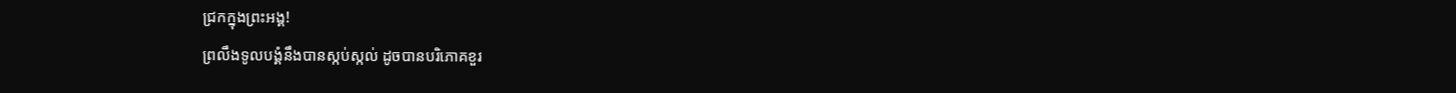ជ្រកក្នុងព្រះអង្គ!
ព្រលឹងទូលបង្គំនឹងបានស្កប់ស្កល់ ដូចបានបរិភោគខួរ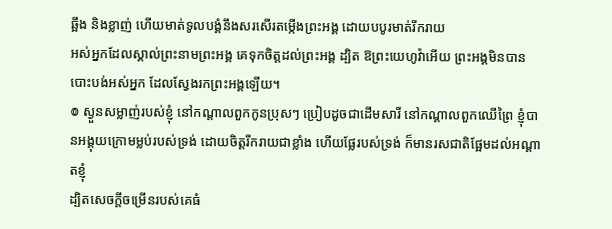ឆ្អឹង និងខ្លាញ់ ហើយមាត់ទូលបង្គំនឹងសរសើរតម្កើងព្រះអង្គ ដោយបបូរមាត់រីករាយ
អស់អ្នកដែលស្គាល់ព្រះនាមព្រះអង្គ គេទុកចិត្តដល់ព្រះអង្គ ដ្បិត ឱព្រះយេហូវ៉ាអើយ ព្រះអង្គមិនបានបោះបង់អស់អ្នក ដែលស្វែងរកព្រះអង្គឡើយ។
៙ ស្ងួនសម្លាញ់របស់ខ្ញុំ នៅកណ្ដាលពួកកូនប្រុសៗ ប្រៀបដូចជាដើមសារី នៅកណ្ដាលពួកឈើព្រៃ ខ្ញុំបានអង្គុយក្រោមម្លប់របស់ទ្រង់ ដោយចិត្តរីករាយជាខ្លាំង ហើយផ្លែរបស់ទ្រង់ ក៏មានរសជាតិផ្អែមដល់អណ្ដាតខ្ញុំ
ដ្បិតសេចក្ដីចម្រើនរបស់គេធំ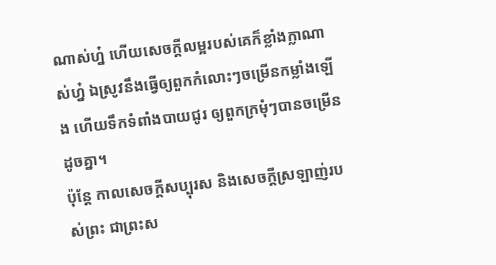ណាស់ហ្ន៎ ហើយសេចក្ដីលម្អរបស់គេក៏ខ្លាំងក្លាណាស់ហ្ន៎ ឯស្រូវនឹងធ្វើឲ្យពួកកំលោះៗចម្រើនកម្លាំងឡើង ហើយទឹកទំពាំងបាយជូរ ឲ្យពួកក្រមុំៗបានចម្រើនដូចគ្នា។
ប៉ុន្ដែ កាលសេចក្ដីសប្បុរស និងសេចក្ដីស្រឡាញ់របស់ព្រះ ជាព្រះស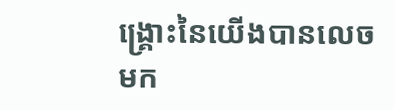ង្គ្រោះនៃយើងបានលេចមក